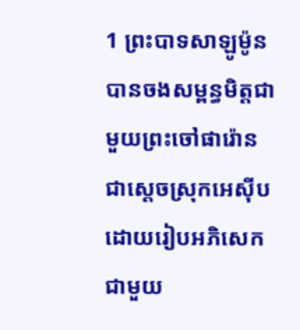1 ព្រះបាទសាឡូម៉ូនបានចងសម្ពន្ធមិត្តជាមួយព្រះចៅផារ៉ោន ជាស្ដេចស្រុកអេស៊ីប ដោយរៀបអភិសេកជាមួយ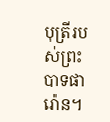បុត្រីរបស់ព្រះបាទផារ៉ោន។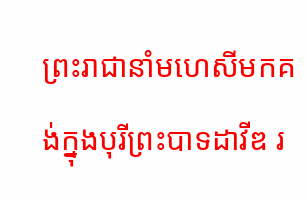ព្រះរាជានាំមហេសីមកគង់ក្នុងបុរីព្រះបាទដាវីឌ រ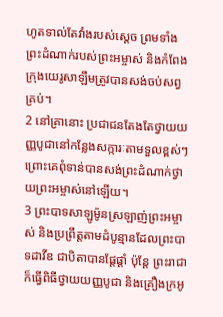ហូតទាល់តែវាំងរបស់ស្ដេច ព្រមទាំងព្រះដំណាក់របស់ព្រះអម្ចាស់ និងកំពែងក្រុងយេរូសាឡឹមត្រូវបានសង់ចប់សព្វគ្រប់។
2 នៅគ្រានោះ ប្រជាជនតែងតែថ្វាយយញ្ញបូជានៅកន្លែងសក្ការៈតាមទួលខ្ពស់ៗ ព្រោះគេពុំទាន់បានសង់ព្រះដំណាក់ថ្វាយព្រះអម្ចាស់នៅឡើយ។
3 ព្រះបាទសាឡូម៉ូនស្រឡាញ់ព្រះអម្ចាស់ និងប្រព្រឹត្តតាមដំបូន្មានដែលព្រះបាទដាវីឌ ជាបិតាបានផ្ដែផ្ដាំ ប៉ុន្តែ ព្រះរាជាក៏ធ្វើពិធីថ្វាយយញ្ញបូជា និងគ្រឿងក្រអូ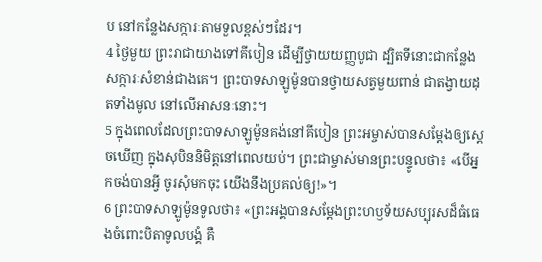ប នៅកន្លែងសក្ការៈតាមទួលខ្ពស់ៗដែរ។
4 ថ្ងៃមួយ ព្រះរាជាយាងទៅគីបៀន ដើម្បីថ្វាយយញ្ញបូជា ដ្បិតទីនោះជាកន្លែងសក្ការៈសំខាន់ជាងគេ។ ព្រះបាទសាឡូម៉ូនបានថ្វាយសត្វមួយពាន់ ជាតង្វាយដុតទាំងមូល នៅលើអាសនៈនោះ។
5 ក្នុងពេលដែលព្រះបាទសាឡូម៉ូនគង់នៅគីបៀន ព្រះអម្ចាស់បានសម្តែងឲ្យស្ដេចឃើញ ក្នុងសុបិននិមិត្តនៅពេលយប់។ ព្រះជាម្ចាស់មានព្រះបន្ទូលថា៖ «បើអ្នកចង់បានអ្វី ចូរសុំមកចុះ យើងនឹងប្រគល់ឲ្យ!»។
6 ព្រះបាទសាឡូម៉ូនទូលថា៖ «ព្រះអង្គបានសម្តែងព្រះហឫទ័យសប្បុរសដ៏ធំធេងចំពោះបិតាទូលបង្គំ គឺ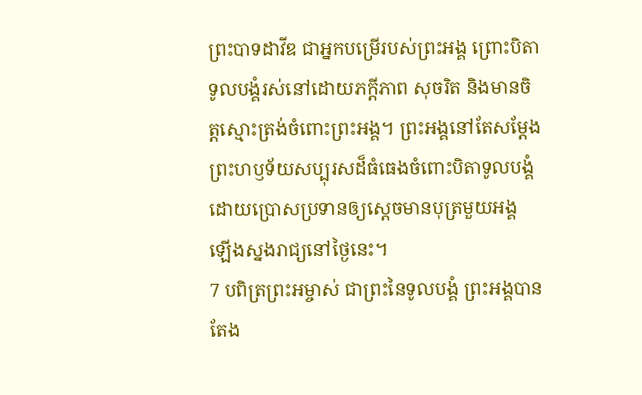ព្រះបាទដាវីឌ ជាអ្នកបម្រើរបស់ព្រះអង្គ ព្រោះបិតាទូលបង្គំរស់នៅដោយភក្ដីភាព សុចរិត និងមានចិត្តស្មោះត្រង់ចំពោះព្រះអង្គ។ ព្រះអង្គនៅតែសម្តែងព្រះហឫទ័យសប្បុរសដ៏ធំធេងចំពោះបិតាទូលបង្គំ ដោយប្រោសប្រទានឲ្យស្ដេចមានបុត្រមួយអង្គ ឡើងស្នងរាជ្យនៅថ្ងៃនេះ។
7 បពិត្រព្រះអម្ចាស់ ជាព្រះនៃទូលបង្គំ ព្រះអង្គបានតែង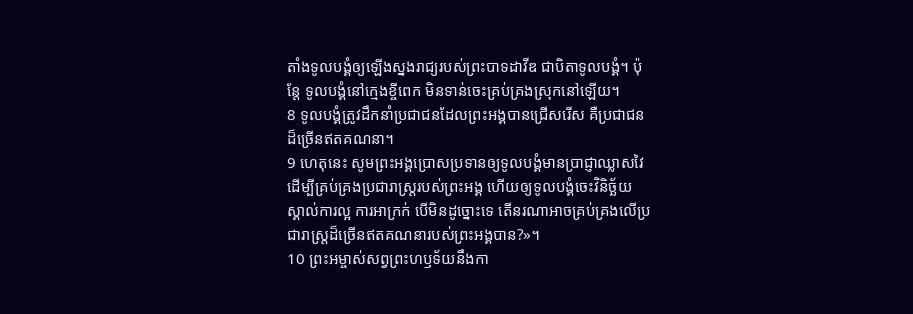តាំងទូលបង្គំឲ្យឡើងស្នងរាជ្យរបស់ព្រះបាទដាវីឌ ជាបិតាទូលបង្គំ។ ប៉ុន្តែ ទូលបង្គំនៅក្មេងខ្ចីពេក មិនទាន់ចេះគ្រប់គ្រងស្រុកនៅឡើយ។
8 ទូលបង្គំត្រូវដឹកនាំប្រជាជនដែលព្រះអង្គបានជ្រើសរើស គឺប្រជាជនដ៏ច្រើនឥតគណនា។
9 ហេតុនេះ សូមព្រះអង្គប្រោសប្រទានឲ្យទូលបង្គំមានប្រាជ្ញាឈ្លាសវៃ ដើម្បីគ្រប់គ្រងប្រជារាស្ត្ររបស់ព្រះអង្គ ហើយឲ្យទូលបង្គំចេះវិនិច្ឆ័យ ស្គាល់ការល្អ ការអាក្រក់ បើមិនដូច្នោះទេ តើនរណាអាចគ្រប់គ្រងលើប្រជារាស្ត្រដ៏ច្រើនឥតគណនារបស់ព្រះអង្គបាន?»។
10 ព្រះអម្ចាស់សព្វព្រះហឫទ័យនឹងកា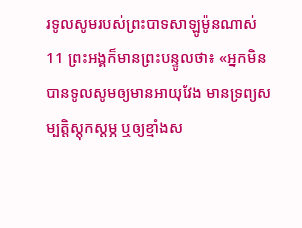រទូលសូមរបស់ព្រះបាទសាឡូម៉ូនណាស់
11 ព្រះអង្គក៏មានព្រះបន្ទូលថា៖ «អ្នកមិនបានទូលសូមឲ្យមានអាយុវែង មានទ្រព្យសម្បត្តិស្ដុកស្ដម្ភ ឬឲ្យខ្មាំងស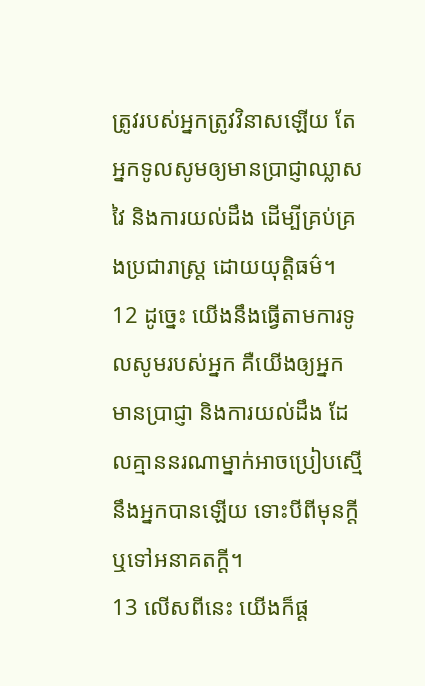ត្រូវរបស់អ្នកត្រូវវិនាសឡើយ តែអ្នកទូលសូមឲ្យមានប្រាជ្ញាឈ្លាសវៃ និងការយល់ដឹង ដើម្បីគ្រប់គ្រងប្រជារាស្ត្រ ដោយយុត្តិធម៌។
12 ដូច្នេះ យើងនឹងធ្វើតាមការទូលសូមរបស់អ្នក គឺយើងឲ្យអ្នកមានប្រាជ្ញា និងការយល់ដឹង ដែលគ្មាននរណាម្នាក់អាចប្រៀបស្មើនឹងអ្នកបានឡើយ ទោះបីពីមុនក្ដី ឬទៅអនាគតក្ដី។
13 លើសពីនេះ យើងក៏ផ្ដ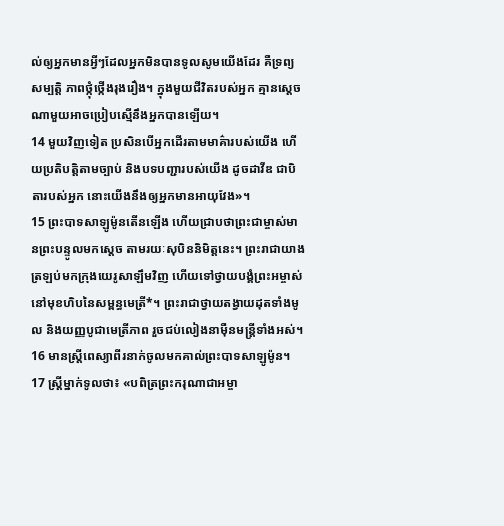ល់ឲ្យអ្នកមានអ្វីៗដែលអ្នកមិនបានទូលសូមយើងដែរ គឺទ្រព្យសម្បត្តិ ភាពថ្កុំថ្កើងរុងរឿង។ ក្នុងមួយជីវិតរបស់អ្នក គ្មានស្ដេចណាមួយអាចប្រៀបស្មើនឹងអ្នកបានឡើយ។
14 មួយវិញទៀត ប្រសិនបើអ្នកដើរតាមមាគ៌ារបស់យើង ហើយប្រតិបត្តិតាមច្បាប់ និងបទបញ្ជារបស់យើង ដូចដាវីឌ ជាបិតារបស់អ្នក នោះយើងនឹងឲ្យអ្នកមានអាយុវែង»។
15 ព្រះបាទសាឡូម៉ូនតើនឡើង ហើយជ្រាបថាព្រះជាម្ចាស់មានព្រះបន្ទូលមកស្ដេច តាមរយៈសុបិននិមិត្តនេះ។ ព្រះរាជាយាងត្រឡប់មកក្រុងយេរូសាឡឹមវិញ ហើយទៅថ្វាយបង្គំព្រះអម្ចាស់ នៅមុខហិបនៃសម្ពន្ធមេត្រី*។ ព្រះរាជាថ្វាយតង្វាយដុតទាំងមូល និងយញ្ញបូជាមេត្រីភាព រួចជប់លៀងនាម៉ឺនមន្ត្រីទាំងអស់។
16 មានស្ត្រីពេស្យាពីរនាក់ចូលមកគាល់ព្រះបាទសាឡូម៉ូន។
17 ស្ត្រីម្នាក់ទូលថា៖ «បពិត្រព្រះករុណាជាអម្ចា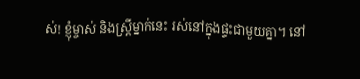ស់! ខ្ញុំម្ចាស់ និងស្ត្រីម្នាក់នេះ រស់នៅក្នុងផ្ទះជាមួយគ្នា។ នៅ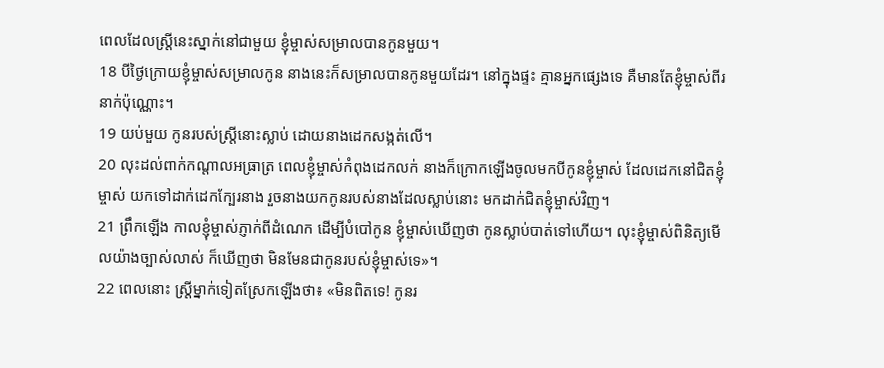ពេលដែលស្ត្រីនេះស្នាក់នៅជាមួយ ខ្ញុំម្ចាស់សម្រាលបានកូនមួយ។
18 បីថ្ងៃក្រោយខ្ញុំម្ចាស់សម្រាលកូន នាងនេះក៏សម្រាលបានកូនមួយដែរ។ នៅក្នុងផ្ទះ គ្មានអ្នកផ្សេងទេ គឺមានតែខ្ញុំម្ចាស់ពីរនាក់ប៉ុណ្ណោះ។
19 យប់មួយ កូនរបស់ស្ត្រីនោះស្លាប់ ដោយនាងដេកសង្កត់លើ។
20 លុះដល់ពាក់កណ្ដាលអធ្រាត្រ ពេលខ្ញុំម្ចាស់កំពុងដេកលក់ នាងក៏ក្រោកឡើងចូលមកបីកូនខ្ញុំម្ចាស់ ដែលដេកនៅជិតខ្ញុំម្ចាស់ យកទៅដាក់ដេកក្បែរនាង រួចនាងយកកូនរបស់នាងដែលស្លាប់នោះ មកដាក់ជិតខ្ញុំម្ចាស់វិញ។
21 ព្រឹកឡើង កាលខ្ញុំម្ចាស់ភ្ញាក់ពីដំណេក ដើម្បីបំបៅកូន ខ្ញុំម្ចាស់ឃើញថា កូនស្លាប់បាត់ទៅហើយ។ លុះខ្ញុំម្ចាស់ពិនិត្យមើលយ៉ាងច្បាស់លាស់ ក៏ឃើញថា មិនមែនជាកូនរបស់ខ្ញុំម្ចាស់ទេ»។
22 ពេលនោះ ស្ត្រីម្នាក់ទៀតស្រែកឡើងថា៖ «មិនពិតទេ! កូនរ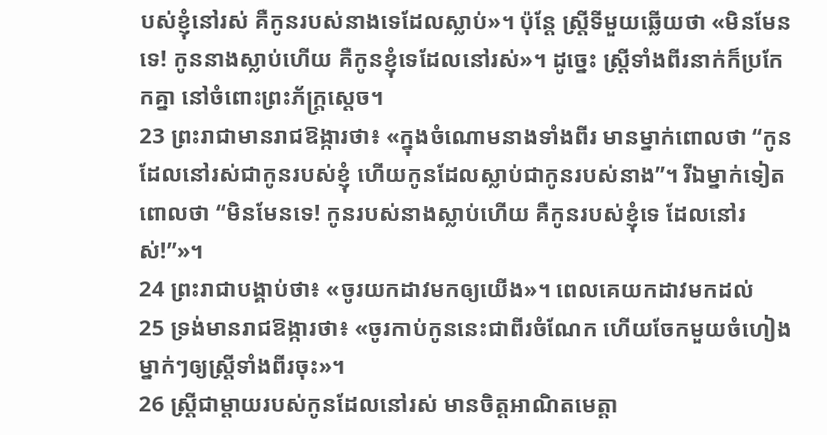បស់ខ្ញុំនៅរស់ គឺកូនរបស់នាងទេដែលស្លាប់»។ ប៉ុន្តែ ស្ត្រីទីមួយឆ្លើយថា «មិនមែនទេ! កូននាងស្លាប់ហើយ គឺកូនខ្ញុំទេដែលនៅរស់»។ ដូច្នេះ ស្ត្រីទាំងពីរនាក់ក៏ប្រកែកគ្នា នៅចំពោះព្រះភ័ក្ត្រស្ដេច។
23 ព្រះរាជាមានរាជឱង្ការថា៖ «ក្នុងចំណោមនាងទាំងពីរ មានម្នាក់ពោលថា “កូនដែលនៅរស់ជាកូនរបស់ខ្ញុំ ហើយកូនដែលស្លាប់ជាកូនរបស់នាង”។ រីឯម្នាក់ទៀតពោលថា “មិនមែនទេ! កូនរបស់នាងស្លាប់ហើយ គឺកូនរបស់ខ្ញុំទេ ដែលនៅរស់!”»។
24 ព្រះរាជាបង្គាប់ថា៖ «ចូរយកដាវមកឲ្យយើង»។ ពេលគេយកដាវមកដល់
25 ទ្រង់មានរាជឱង្ការថា៖ «ចូរកាប់កូននេះជាពីរចំណែក ហើយចែកមួយចំហៀងម្នាក់ៗឲ្យស្ត្រីទាំងពីរចុះ»។
26 ស្ត្រីជាម្ដាយរបស់កូនដែលនៅរស់ មានចិត្តអាណិតមេត្តា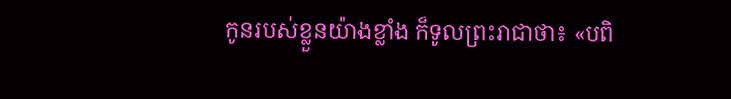កូនរបស់ខ្លួនយ៉ាងខ្លាំង ក៏ទូលព្រះរាជាថា៖ «បពិ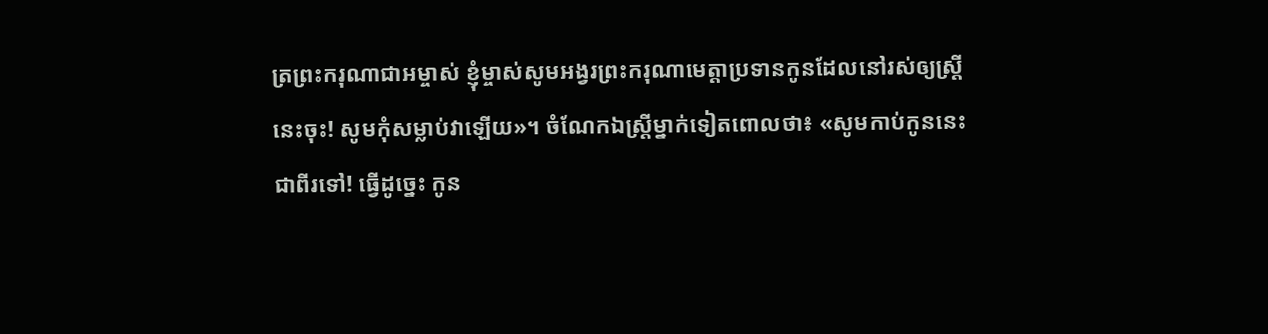ត្រព្រះករុណាជាអម្ចាស់ ខ្ញុំម្ចាស់សូមអង្វរព្រះករុណាមេត្តាប្រទានកូនដែលនៅរស់ឲ្យស្ត្រីនេះចុះ! សូមកុំសម្លាប់វាឡើយ»។ ចំណែកឯស្ត្រីម្នាក់ទៀតពោលថា៖ «សូមកាប់កូននេះជាពីរទៅ! ធ្វើដូច្នេះ កូន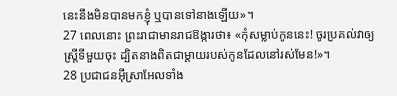នេះនឹងមិនបានមកខ្ញុំ ឬបានទៅនាងឡើយ»។
27 ពេលនោះ ព្រះរាជាមានរាជឱង្ការថា៖ «កុំសម្លាប់កូននេះ! ចូរប្រគល់វាឲ្យស្ត្រីទីមួយចុះ ដ្បិតនាងពិតជាម្ដាយរបស់កូនដែលនៅរស់មែន!»។
28 ប្រជាជនអ៊ីស្រាអែលទាំង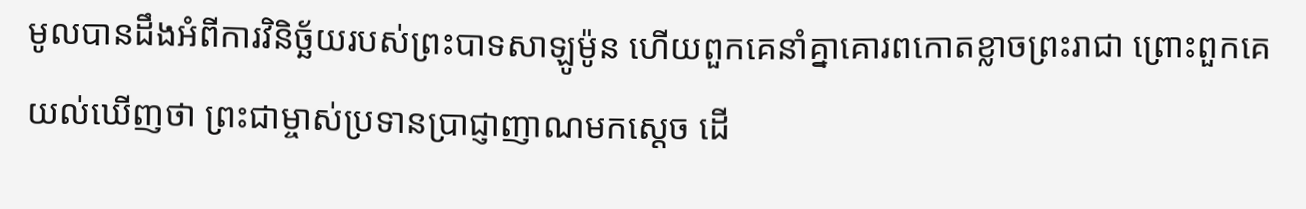មូលបានដឹងអំពីការវិនិច្ឆ័យរបស់ព្រះបាទសាឡូម៉ូន ហើយពួកគេនាំគ្នាគោរពកោតខ្លាចព្រះរាជា ព្រោះពួកគេយល់ឃើញថា ព្រះជាម្ចាស់ប្រទានប្រាជ្ញាញាណមកស្ដេច ដើ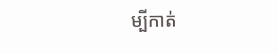ម្បីកាត់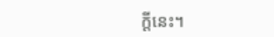ក្ដីនេះ។